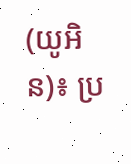(យូអិន)៖ ប្រ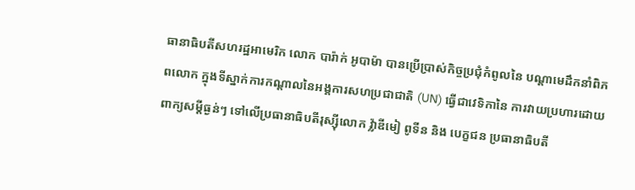ធានាធិបតីសហរដ្ឋអាមេរិក លោក បារ៉ាក់ អូបាម៉ា បានប្រើប្រាស់កិច្ចប្រជុំកំពូលនៃ បណ្តាមេដឹកនាំពិភពលោក ក្នុងទីស្នាក់ការកណ្តាលនៃអង្គការសហប្រជាជាតិ (UN) ធ្វើជាវេទិកានៃ ការវាយប្រហារដោយពាក្យសម្តីធ្ងន់ៗ ទៅលើប្រធានាធិបតីរុស្ស៊ីលោក វ៉្លាឌីមៀ ពូទីន និង បេក្ខជន ប្រធានាធិបតី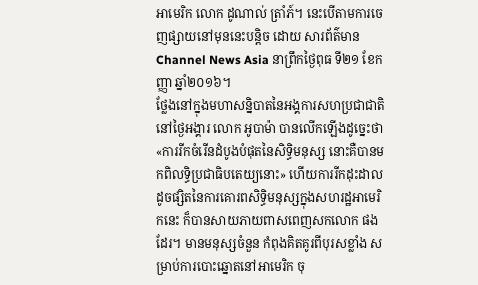អាមេរិក លោក ដូណាល់ ត្រាំភ៍។ នេះបើតាមការចេញផ្សាយនៅមុននេះបន្តិច ដោយ សារព័ត៌មាន Channel News Asia នាព្រឹកថ្ងៃពុធ ទី២១ ខែកញ្ញា ឆ្នាំ២០១៦។
ថ្លែងនៅក្នុងមហាសន្និបាតនៃអង្គការសហប្រជាជាតិ នៅថ្ងៃអង្គារ លោក អូបាម៉ា បានលើកឡើងដូច្នេះថា «ការរីកចំរើនដំបូងបំផុតនៃសិទ្ធិមនុស្ស នោះគឺបានមកពិលទ្ធិប្រជាធិបតេយ្យនោះ» ហើយការរីកដុះដាល ដូចផ្សិតនៃការគោរពសិទ្ធិមនុស្សក្នុងសហរដ្ឋអាមេរិកនេះ ក៏បានសាយភាយពាសពេញសកលោក ផងដែរ។ មានមនុស្សចំនួន កំពុងគិតគូរពីបុរសខ្លាំង សម្រាប់ការបោះឆ្នោតនៅអាមេរិក ចុ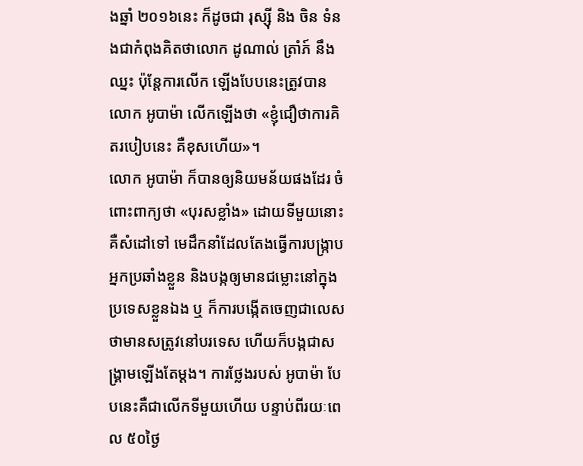ងឆ្នាំ ២០១៦នេះ ក៏ដូចជា រុស្ស៊ី និង ចិន ទំនងជាកំពុងគិតថាលោក ដូណាល់ ត្រាំភ៍ នឹងឈ្នះ ប៉ុន្តែការលើក ឡើងបែបនេះត្រូវបានលោក អូបាម៉ា លើកឡើងថា «ខ្ញុំជឿថាការគិតរបៀបនេះ គឺខុសហើយ»។
លោក អូបាម៉ា ក៏បានឲ្យនិយមន័យផងដែរ ចំពោះពាក្យថា «បុរសខ្លាំង» ដោយទីមួយនោះគឺសំដៅទៅ មេដឹកនាំដែលតែងធ្វើការបង្ក្រាបអ្នកប្រឆាំងខ្លួន និងបង្កឲ្យមានជម្លោះនៅក្នុងប្រទេសខ្លួនឯង ឬ ក៏ការបង្កើតចេញជាលេសថាមានសត្រូវនៅបរទេស ហើយក៏បង្កជាសង្គ្រាមឡើងតែម្តង។ ការថ្លែងរបស់ អូបាម៉ា បែបនេះគឺជាលើកទីមួយហើយ បន្ទាប់ពីរយៈពេល ៥០ថ្ងៃ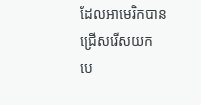ដែលអាមេរិកបាន ជ្រើសរើសយក បេ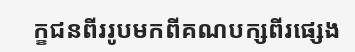ក្ខជនពីររូបមកពីគណបក្សពីរផ្សេង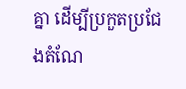គ្នា ដើម្បីប្រកួតប្រជែងតំណែ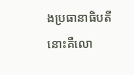ងប្រធានាធិបតី នោះគឺលោ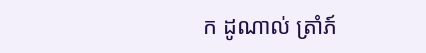ក ដូណាល់ ត្រាំភ៍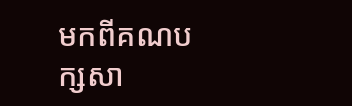មកពីគណបក្សសា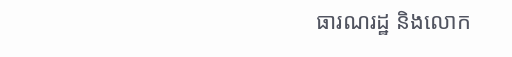ធារណរដ្ឋ និងលោក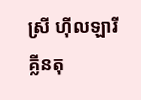ស្រី ហ៊ីលឡារី គ្លីនតុ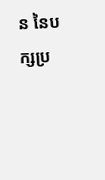ន នៃបក្សប្រ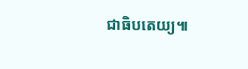ជាធិបតេយ្យ៕